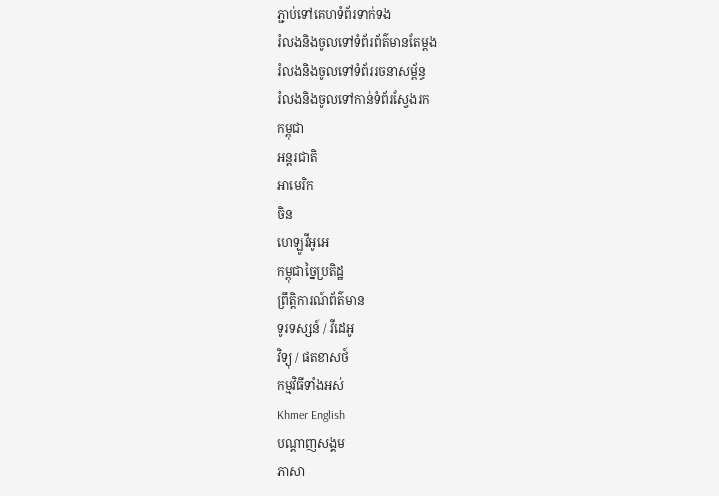ភ្ជាប់ទៅគេហទំព័រទាក់ទង
រំលងនិងចូលទៅទំព័រព័ត៌មានតែម្តង
រំលងនិងចូលទៅទំព័ររចនាសម្ព័ន្ធ
រំលងនិងចូលទៅកាន់ទំព័រស្វែងរក
កម្ពុជា
អន្តរជាតិ
អាមេរិក
ចិន
ហេឡូវីអូអេ
កម្ពុជាច្នៃប្រតិដ្ឋ
ព្រឹត្តិការណ៍ព័ត៌មាន
ទូរទស្សន៍ / វីដេអូ
វិទ្យុ / ផតខាសថ៍
កម្មវិធីទាំងអស់
Khmer English
បណ្តាញសង្គម
ភាសា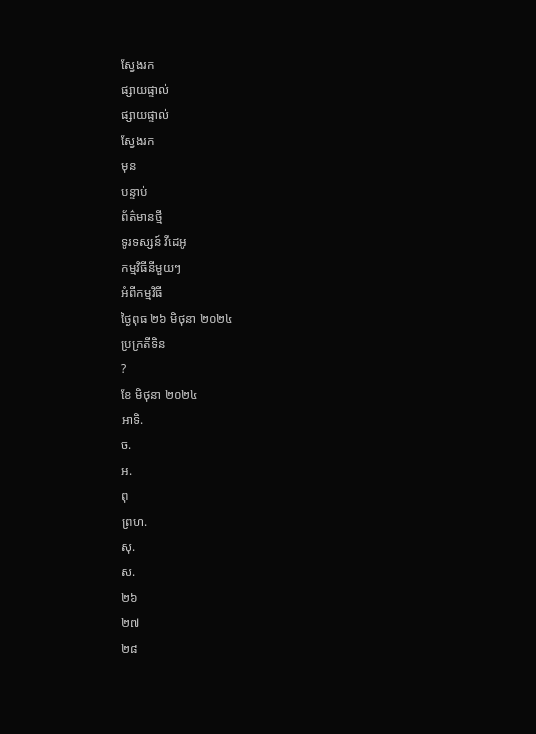ស្វែងរក
ផ្សាយផ្ទាល់
ផ្សាយផ្ទាល់
ស្វែងរក
មុន
បន្ទាប់
ព័ត៌មានថ្មី
ទូរទស្សន៍ វីដេអូ
កម្មវិធីនីមួយៗ
អំពីកម្មវិធី
ថ្ងៃពុធ ២៦ មិថុនា ២០២៤
ប្រក្រតីទិន
?
ខែ មិថុនា ២០២៤
អាទិ.
ច.
អ.
ពុ
ព្រហ.
សុ.
ស.
២៦
២៧
២៨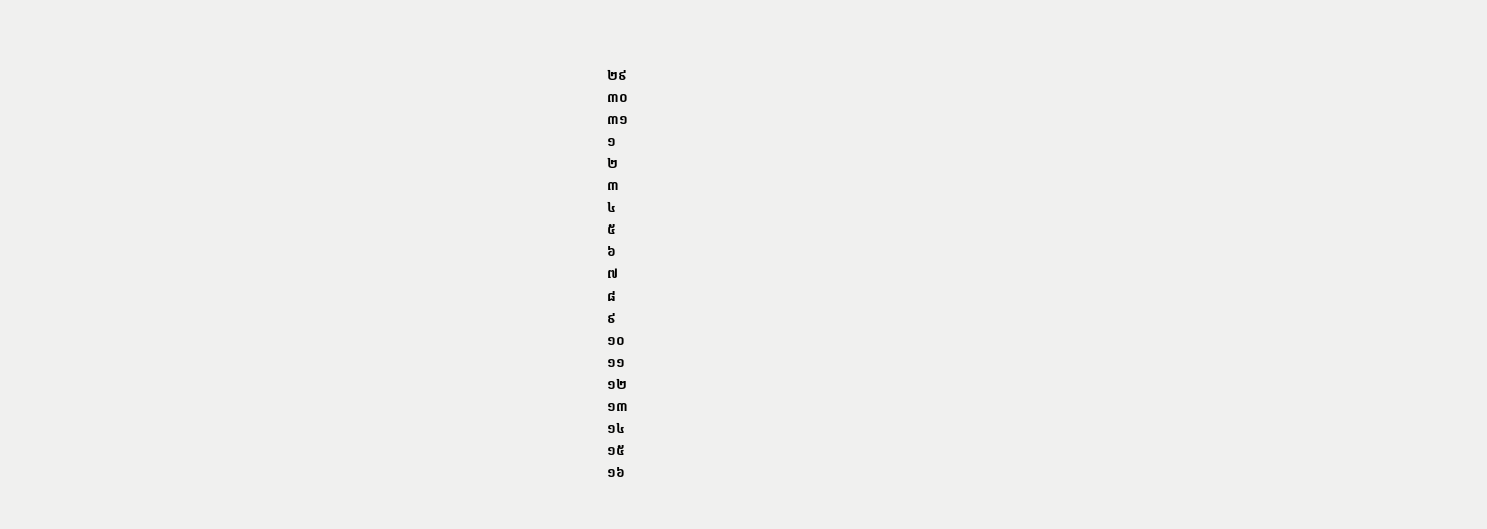២៩
៣០
៣១
១
២
៣
៤
៥
៦
៧
៨
៩
១០
១១
១២
១៣
១៤
១៥
១៦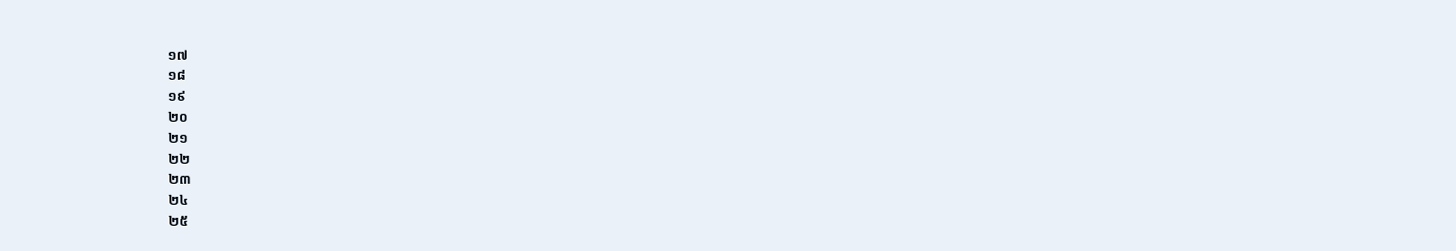១៧
១៨
១៩
២០
២១
២២
២៣
២៤
២៥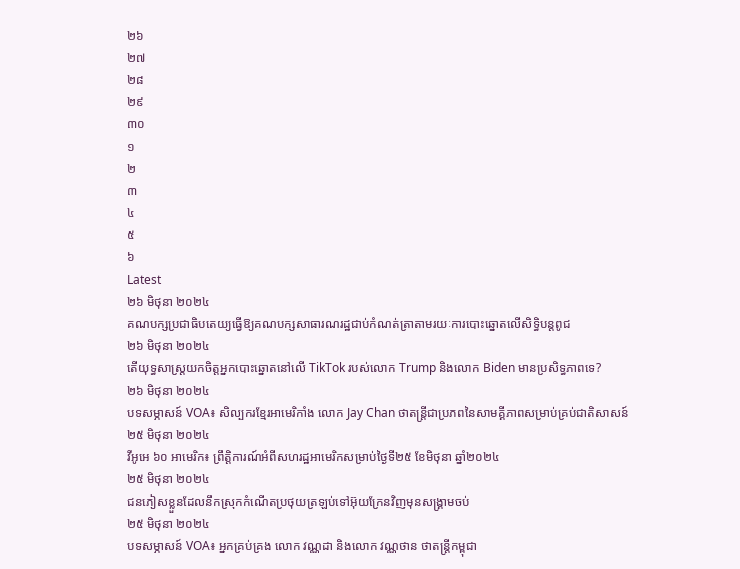២៦
២៧
២៨
២៩
៣០
១
២
៣
៤
៥
៦
Latest
២៦ មិថុនា ២០២៤
គណបក្សប្រជាធិបតេយ្យធ្វើឱ្យគណបក្សសាធារណរដ្ឋជាប់កំណត់ត្រាតាមរយៈការបោះឆ្នោតលើសិទ្ធិបន្តពូជ
២៦ មិថុនា ២០២៤
តើយុទ្ធសាស្ត្រយកចិត្តអ្នកបោះឆ្នោតនៅលើ TikTok របស់លោក Trump និងលោក Biden មានប្រសិទ្ធភាពទេ?
២៦ មិថុនា ២០២៤
បទសម្ភាសន៍ VOA៖ សិល្បករខ្មែរអាមេរិកាំង លោក Jay Chan ថាតន្រ្តីជាប្រភពនៃសាមគ្គីភាពសម្រាប់គ្រប់ជាតិសាសន៍
២៥ មិថុនា ២០២៤
វីអូអេ ៦០ អាមេរិក៖ ព្រឹត្តិការណ៍អំពីសហរដ្ឋអាមេរិកសម្រាប់ថ្ងៃទី២៥ ខែមិថុនា ឆ្នាំ២០២៤
២៥ មិថុនា ២០២៤
ជនភៀសខ្លួនដែលនឹកស្រុកកំណើតប្រថុយត្រឡប់ទៅអ៊ុយក្រែនវិញមុនសង្គ្រាមចប់
២៥ មិថុនា ២០២៤
បទសម្ភាសន៍ VOA៖ អ្នកគ្រប់គ្រង លោក វណ្ណដា និងលោក វណ្ណថាន ថាតន្ត្រីកម្ពុជា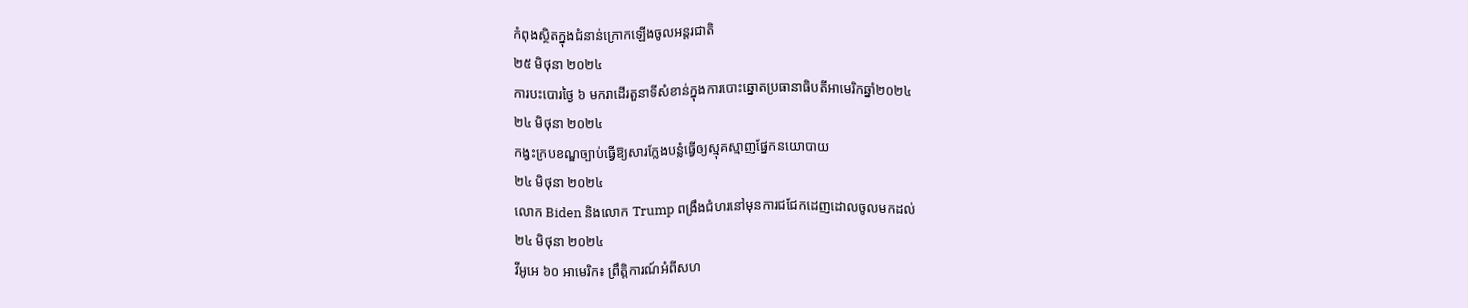កំពុងស្ថិតក្នុងជំនាន់ក្រោកឡើងចូលអន្តរជាតិ
២៥ មិថុនា ២០២៤
ការបះបោរថ្ងៃ ៦ មករាដើរតួនាទីសំខាន់ក្នុងការបោះឆ្នោតប្រធានាធិបតីអាមេរិកឆ្នាំ២០២៤
២៤ មិថុនា ២០២៤
កង្វះក្របខណ្ឌច្បាប់ធ្វើឱ្យសារក្លែងបន្លំធ្វើឲ្យស្មុគស្មាញផ្នែកនយោបាយ
២៤ មិថុនា ២០២៤
លោក Biden និងលោក Trump ពង្រឹងជំហរនៅមុនការជជែកដេញដោលចូលមកដល់
២៤ មិថុនា ២០២៤
វីអូអេ ៦០ អាមេរិក៖ ព្រឹត្តិការណ៍អំពីសហ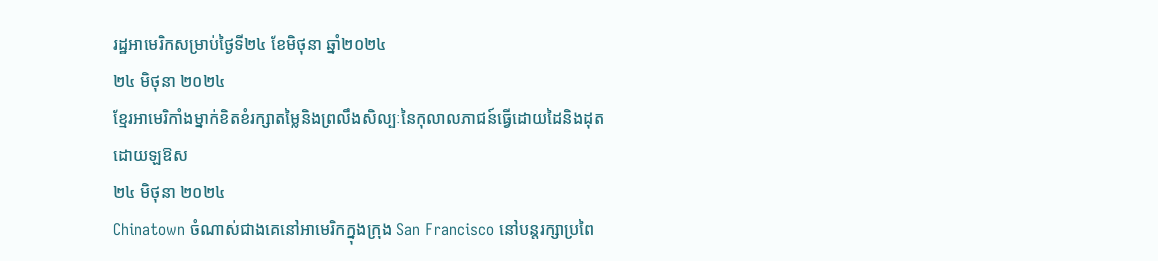រដ្ឋអាមេរិកសម្រាប់ថ្ងៃទី២៤ ខែមិថុនា ឆ្នាំ២០២៤
២៤ មិថុនា ២០២៤
ខ្មែរអាមេរិកាំងម្នាក់ខិតខំរក្សាតម្លៃនិងព្រលឹងសិល្បៈនៃកុលាលភាជន៍ធ្វើដោយដៃនិងដុតដោយឡឱស
២៤ មិថុនា ២០២៤
Chinatown ចំណាស់ជាងគេនៅអាមេរិកក្នុងក្រុង San Francisco នៅបន្តរក្សាប្រពៃ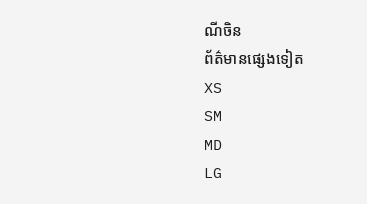ណីចិន
ព័ត៌មានផ្សេងទៀត
XS
SM
MD
LG